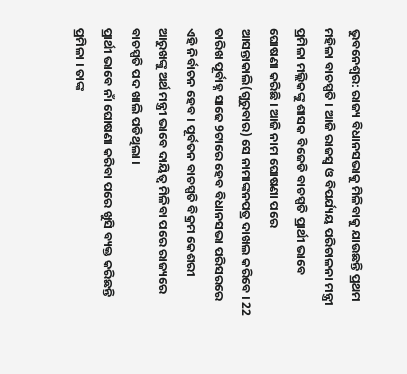ଭୁବନେଶ୍ବର: ରାଜ୍ୟ ବିଧାନସଭାକୁ ମିଳିବାକୁ ଯାଉଛନ୍ତି ପ୍ରଥମ ମହିଳା ବାଚସ୍ପତି । ଆଜି ରାଜସ୍ବ ଓ ବିପର୍ଯ୍ୟୟ ପରିଚାଳନା ମନ୍ତ୍ରୀ ପ୍ରମିଳା ମଲ୍ଲିକଙ୍କୁ ଶାସକ ବିଜେଡି ବାଚସ୍ପତି ପ୍ରାର୍ଥୀ ଭାବେ ଘୋଷଣା କରିଛି । ଆଜି ନାମ ଘୋଷଣା ପରେ ଆସନ୍ତାକାଲି(ଗୁରୁବାର) ସେ ନାମାଙ୍କନପତ୍ର ଦାଖଲ କରିବେ । 22 ତାରିଖ ପୂର୍ବାହ୍ନ ସାଢେ 9ଟାରେ ହେବ ବିଧାନସଭା ପରିସରରେ ଏହି ନିର୍ବାଚନ ହେବ । ପୂର୍ବତନ ବାଚସ୍ପତି ବିକ୍ରମ କେଶରୀ ଆରୁଖଙ୍କୁ ଅର୍ଥ ମନ୍ତ୍ରୀ ଭାବେ ଦାୟିତ୍ବ ମିଳିବା ପରେ ରାଜ୍ୟରେ ବାଚସ୍ପତି ପଦ ଖାଲି ପଡିଥିଲା ।
ପ୍ରାର୍ଥୀ ଭାବେ ନାଁ ଘୋଷଣା କରିବା ପରେ ଖୁସି ବ୍ୟକ୍ତ କରିଛନ୍ତି ପ୍ରମିଳା । ତାଙ୍କ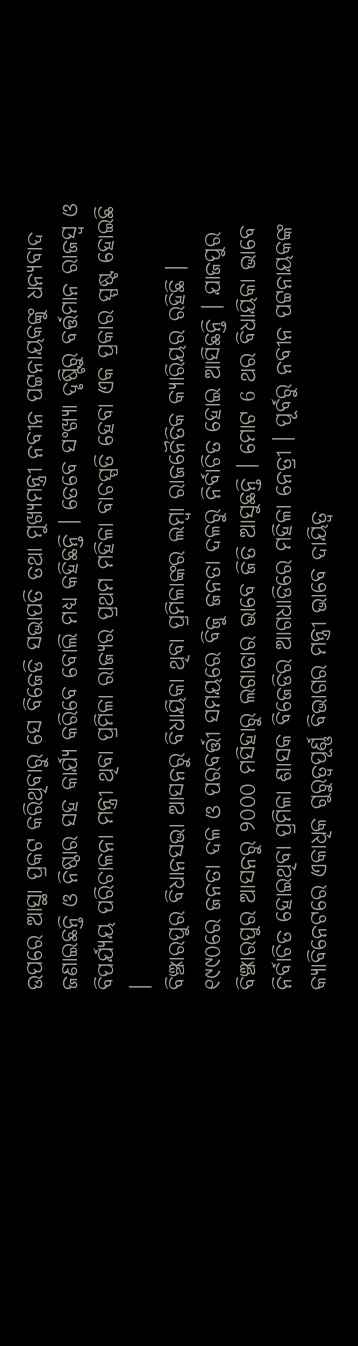ଉପରେ ଆସ୍ଥା ପ୍ରକଟ କରିଥିବାରୁ ସେ ବିଜେଡି ସଭାପତି ତଥା ମୁଖ୍ୟମନ୍ତ୍ରୀ ନବୀନ ପଟ୍ଟନାୟକଙ୍କୁ ଧନ୍ୟବାଦ ଜଣାଇଛନ୍ତି ଓ ନିଷ୍ଠାର ସହ କାର୍ଯ୍ୟ କରିବେ ବୋଲି ମଧ୍ୟ କହିଛନ୍ତି । ତେବେ ସଂଖ୍ୟା ଦୃଷ୍ଟିରୁ ବର୍ତ୍ତମାନ ରାଜସ୍ବ ଓ ବିପର୍ଯ୍ୟୟ ପରିଚାଳନା ମନ୍ତ୍ରୀ ଥିବା ପ୍ରମିଳା ରାଜ୍ୟର ପ୍ରଥମ ମହିଳା ବାଚସ୍ପତି ହେବା ଏକ ପ୍ରକାର ସ୍ପଷ୍ଟ ହୋଇଛି ।
ବିଞ୍ଝାରପୁର ବିଧାନସଭା ଆସନରୁ ବିଧାୟିକା ଥିବା ପ୍ରମିଳାଙ୍କର ଲମ୍ବା ରାଜନୈତିକ କ୍ୟାରିୟର ରହିଛି । ୧୯୯୦ରେ ଜନତା ଦଳ ଓ ପରବର୍ତ୍ତୀ ସମୟରେ ବିଜୁ ଜନତା ଦଳରୁ ନିର୍ବାଚିତ ହୋଇ ଆସିଛନ୍ତି । ଯାଜପୁର ବିଞ୍ଝାରପୁର ଆସନରୁ ୨୦୦୦ ମସିହାରୁ ଲଗାତାର ଭାବେ ଜିତି ଆସୁଛନ୍ତି । ମୋଟ 6 ଥର ବିଧାୟିକା ଭାବେ ନିର୍ବାଚିତ ହୋଇଥିବା ପ୍ରମିଳା ଶାସକ ବିଜେଡିର ଆଗଧାଡିରେ ମହିଳା ନେତ୍ରୀ । ପୂର୍ବରୁ ନବୀନ ପଟ୍ଟନାୟକଙ୍କ କ୍ୟାବିନେଟରେ ଏକାଧିକ ଗୁରୁତ୍ବପୂର୍ଣ୍ଣ ବିଭାଗର ମନ୍ତ୍ରୀ ଭାବେ ଦାୟିତ୍ବ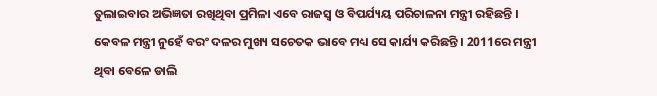ତୁଲାଇବାର ଅଭିଜ୍ଞତା ରଖିଥିବା ପ୍ରମିଳା ଏବେ ରାଜସ୍ବ ଓ ବିପର୍ଯ୍ୟୟ ପରିଚାଳନା ମନ୍ତ୍ରୀ ରହିଛନ୍ତି । କେବଳ ମନ୍ତ୍ରୀ ନୁହେଁ ବରଂ ଦଳର ମୁଖ୍ୟ ସଚେତକ ଭାବେ ମଧ୍ୟ ସେ କାର୍ଯ୍ୟ କରିଛନ୍ତି । 2011ରେ ମନ୍ତ୍ରୀ ଥିବା ବେଳେ ଡାଲି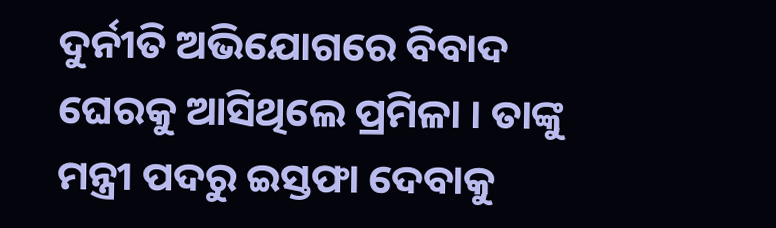ଦୁର୍ନୀତି ଅଭିଯୋଗରେ ବିବାଦ ଘେରକୁ ଆସିଥିଲେ ପ୍ରମିଳା । ତାଙ୍କୁ ମନ୍ତ୍ରୀ ପଦରୁ ଇସ୍ତଫା ଦେବାକୁ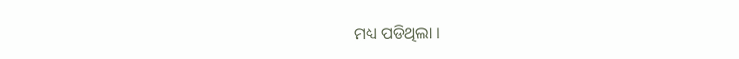ମଧ୍ୟ ପଡିଥିଲା ।